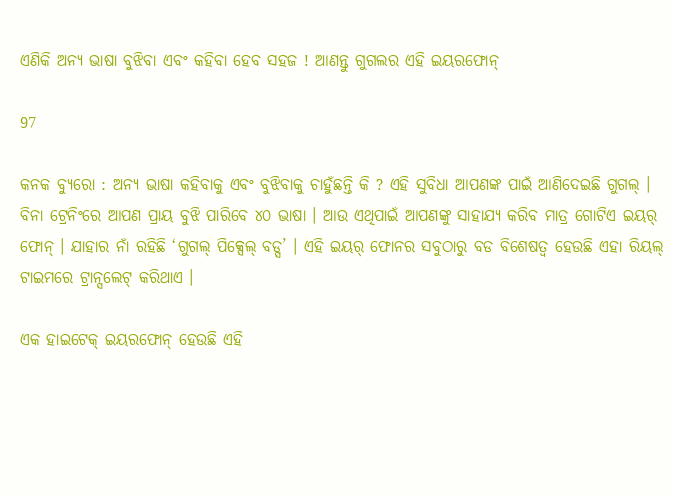ଏଣିକି ଅନ୍ୟ ଭାଷା ବୁଝିବା ଏବଂ କହିବା ହେବ ସହଜ ! ଆଣନ୍ତୁ ଗୁଗଲର ଏହି ଇୟରଫୋନ୍

97

କନକ ବ୍ୟୁରୋ : ଅନ୍ୟ ଭାଷା କହିବାକୁ ଏବଂ ବୁଝିବାକୁ ଚାହୁଁଛନ୍ତି କି ? ଏହି ସୁବିଧା ଆପଣଙ୍କ ପାଇଁ ଆଣିଦେଇଛି ଗୁଗଲ୍ । ବିନା ଟ୍ରେନିଂରେ ଆପଣ ପ୍ରାୟ ବୁଝି ପାରିବେ ୪୦ ଭାଷା । ଆଉ ଏଥିପାଇଁ ଆପଣଙ୍କୁ ସାହାଯ୍ୟ କରିବ ମାତ୍ର ଗୋଟିଏ ଇୟର୍ ଫୋନ୍ । ଯାହାର ନାଁ ରହିଛି ‘ଗୁଗଲ୍ ପିକ୍ସେଲ୍ ବଡ୍ସ’ । ଏହି ଇୟର୍ ଫୋନର ସବୁଠାରୁ ବଡ ବିଶେଷତ୍ୱ ହେଉଛି ଏହା ରିୟଲ୍ ଟାଇମରେ ଟ୍ରାନ୍ସଲେଟ୍ କରିଥାଏ ।

ଏକ ହାଇଟେକ୍ ଇୟରଫୋନ୍ ହେଉଛି ଏହି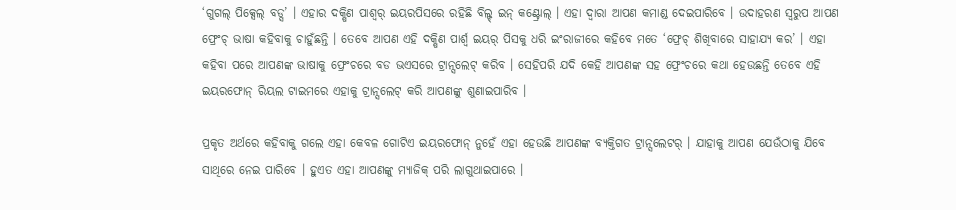‘ଗୁଗଲ୍ ପିକ୍ସେଲ୍ ବଡ୍ସ’ । ଏହାର ଦକ୍ଷିଣ ପାଶ୍ୱର୍ ଇୟରପିସରେ ରହିଛି ବିଲ୍ଟ୍ ଇନ୍ କଣ୍ଟ୍ରୋଲ୍ । ଏହା ଦ୍ୱାରା ଆପଣ କମାଣ୍ଡ ଦେଇପାରିବେ । ଉଦାହରଣ ସ୍ୱରୁପ ଆପଣ ଫ୍ରେଂଚ୍ ଭାଷା କହିବାକୁ ଚାହୁଁଛନ୍ତି । ତେବେ ଆପଣ ଏହି ଦକ୍ଷିଣ ପାର୍ଶ୍ୱ ଇୟର୍ ପିସକୁ ଧରି ଇଂରାଜୀରେ କହିବେ ମତେ ‘ଫ୍ରେଚ୍ ଶିଖିବାରେ ସାହାଯ୍ୟ କର’ । ଏହା କହିବା ପରେ ଆପଣଙ୍କ ଭାଷାକୁ ଫ୍ରେଂଚରେ ବଡ ଭଏସରେ ଟ୍ରାନ୍ସଲେଟ୍ କରିବ । ସେହିପରି ଯଦି କେହି ଆପଣଙ୍କ ସହ ଫ୍ରେଂଚରେ କଥା ହେଉଛନ୍ତି ତେବେ ଏହି ଇୟରଫୋନ୍ ରିୟଲ ଟାଇମରେ ଏହାକୁ ଟ୍ରାନ୍ସଲେଟ୍ କରି ଆପଣଙ୍କୁ ଶୁଣାଇପାରିବ ।

ପ୍ରକୃତ ଅର୍ଥରେ କହିବାକୁ ଗଲେ ଏହା କେବଳ ଗୋଟିଏ ଇୟରଫୋନ୍ ନୁହେଁ ଏହା ହେଉଛି ଆପଣଙ୍କ ବ୍ୟକ୍ତିଗତ ଟ୍ରାନ୍ସଲେଟର୍ । ଯାହାକୁ ଆପଣ ଯେଉଁଠାକୁ ଯିବେ ସାଥିରେ ନେଇ ପାରିବେ । ହୁଏତ ଏହା ଆପଣଙ୍କୁ ମ୍ୟାଜିକ୍ ପରି ଲାଗୁଥାଇପାରେ ।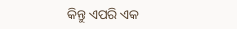କିନ୍ତୁ ଏପରି ଏକ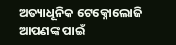ଅତ୍ୟାଧୂନିକ ଟେକ୍ନୋଲୋଜି ଆପଣଙ୍କ ପାଇଁ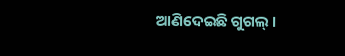ଆଣିଦେଇଛି ଗୁଗଲ୍ ।